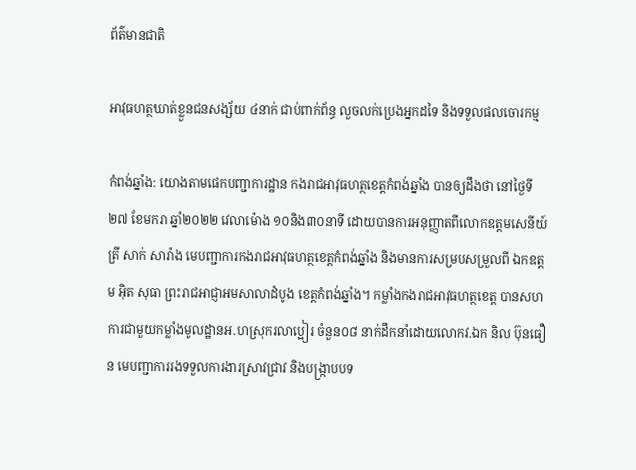ព័ត៌មានជាតិ

អាវុធហត្ថឃាត់ខ្លួនជនសង្ស័យ ៤នាក់ ជាប់ពាក់ព័ន្ធ លួចលក់ប្រេងអ្នកដទៃ និងទទួលផលចោរកម្ម

កំពង់ឆ្នាំង: យោងតាមផេកបញ្ជាការដ្ឋាន កងរាជអាវុធហត្ថខេត្តកំពង់ឆ្នាំង បានឲ្យដឹងថា នៅថ្ងៃទី២៧ ខែមករា ឆ្នាំ២០២២ វេលាម៉ោង ១០និង៣០នាទី ដោយបានការអនុញ្ញាតពីលោកឧត្តមសេនីយ៍ត្រី សាក់ សារ៉ាង មេបញ្ជាការកងរាជអាវុធហត្ថខេត្តកំពង់ឆ្នាំង និងមានការសម្របសម្រួលពី ឯកឧត្តម អ៊ិត សុធា ព្រះរាជអាជ្ញាអមសាលាដំបូង ខេត្តកំពង់ឆ្នាំង។ កម្លាំងកងរាជអាវុធហត្ថខេត្ត បានសហការជាមួយកម្លាំងមូលដ្ឋានអ.ហស្រុករលាប្អៀរ ចំនួន០៨ នាក់ដឹកនាំដោយលោកវ.ឯក និល ប៊ុនធឿន មេបញ្ជាការរងទទួលការងារស្រាវជ្រាវ និងបង្ក្រាបបទ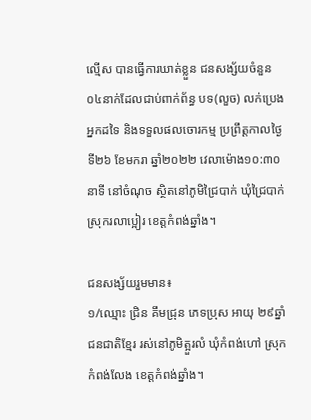ល្មើស បានធ្វើការឃាត់ខ្លួន ជនសង្ស័យចំនួន ០៤នាក់ដែលជាប់ពាក់ព័ន្ធ បទ(លួច) លក់ប្រេងអ្នកដទៃ និងទទួលផលចោរកម្ម ប្រព្រឹត្តកាលថ្ងៃទី២៦ ខែមករា ឆ្នាំ២០២២ វេលាម៉ោង១០:៣០នាទី នៅចំណុច ស្ថិតនៅភូមិជ្រៃបាក់ ឃុំជ្រៃបាក់ ស្រុករលាប្អៀរ ខេត្តកំពង់ឆ្នាំង។

ជនសង្ស័យរួមមាន៖
១/ឈ្មោះ ជ្រិន គឹមជ្រុន ភេទប្រុស អាយុ ២៩ឆ្នាំ ជនជាតិខ្មែរ រស់នៅភូមិត្អួរលំ ឃុំកំពង់ហៅ ស្រុកកំពង់លែង ខេត្តកំពង់ឆ្នាំង។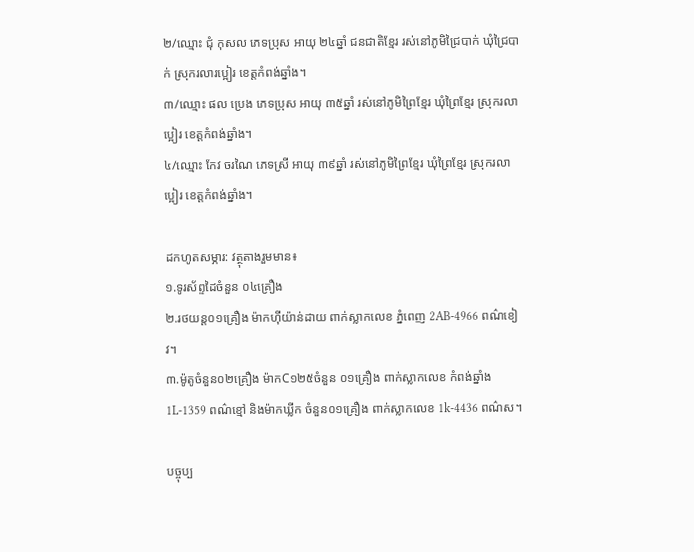២/ឈ្មោះ ជុំ កុសល ភេទប្រុស អាយុ ២៤ឆ្នាំ ជនជាតិខ្មែរ រស់នៅភូមិជ្រៃបាក់ ឃុំជ្រៃបាក់ ស្រុករលារប្អៀរ ខេត្តកំពង់ឆ្នាំង។
៣/ឈ្មោះ ផល ប្រេង ភេទប្រុស អាយុ ៣៥ឆ្នាំ រស់នៅភូមិព្រៃខ្មែរ ឃុំព្រៃខ្មែរ ស្រុករលាប្អៀរ ខេត្តកំពង់ឆ្នាំង។
៤/ឈ្មោះ កែវ ចរណៃ ភេទស្រី អាយុ ៣៩ឆ្នាំ រស់នៅភូមិព្រៃខ្មែរ ឃុំព្រៃខ្មែរ ស្រុករលាប្អៀរ ខេត្តកំពង់ឆ្នាំង។

ដកហូតសម្ភារ: វត្ថុតាងរួមមាន៖
១.ទូរស័ព្ទដៃចំនួន ០៤គ្រឿង
២.រថយន្ត០១គ្រឿង ម៉ាកហ៊ីយ៉ាន់ដាយ ពាក់ស្លាកលេខ ភ្នំពេញ 2AB-4966 ពណ៌ខៀវ។
៣.ម៉ូតូចំនួន០២គ្រឿង ម៉ាកC១២៥ចំនួន ០១គ្រឿង ពាក់ស្លាកលេខ កំពង់ឆ្នាំង 1L-1359 ពណ៌ខ្មៅ និងម៉ាកឃ្លីក ចំនួន០១គ្រឿង ពាក់ស្លាកលេខ 1k-4436 ពណ៌ស។

បច្ចុប្ប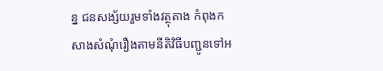ន្ន ជនសង្ស័យរួមទាំងវត្ថុតាង កំពុងកសាងសំណុំរឿងតាមនីតិវិធីបញ្ជូនទៅអ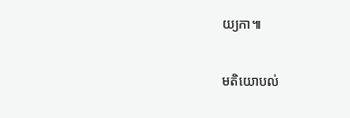យ្យកា៕

មតិយោបល់